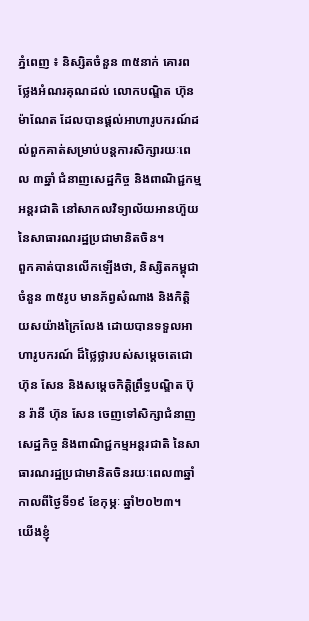ភ្នំពេញ ៖ និស្សិតចំនួន ៣៥នាក់ គោរពថ្លែងអំណរគុណដល់ លោកបណ្ឌិត ហ៊ុន ម៉ាណែត ដែលបានផ្តល់អាហារូបករណ៍ដល់ពួកគាត់សម្រាប់បន្តការសិក្សារយៈពេល ៣ឆ្នាំ ជំនាញសេដ្ឋកិច្ច និងពាណិជ្ជកម្មអន្តរជាតិ នៅសាកលវិទ្យាល័យអានហ៊ួយ នៃសាធារណរដ្ឋប្រជាមានិតចិន។
ពួកគាត់បានលើកឡើងថា, និស្សិតកម្ពុជាចំនួន ៣៥រូប មានភ័ព្វសំណាង និងកិត្តិយសយ៉ាងក្រៃលែង ដោយបានទទួលអាហារូបករណ៍ ដ៏ថ្លៃថ្លារបស់សម្តេចតេជោ ហ៊ុន សែន និងសម្តេចកិត្តិព្រឹទ្ធបណ្ឌិត ប៊ុន រ៉ានី ហ៊ុន សែន ចេញទៅសិក្សាជំនាញ សេដ្ឋកិច្ច និងពាណិជ្ជកម្មអន្តរជាតិ នៃសាធារណរដ្ឋប្រជាមានិតចិនរយៈពេល៣ឆ្នាំ កាលពីថ្ងៃទី១៩ ខែកុម្ភៈ ឆ្នាំ២០២៣។
យើងខ្ញុំ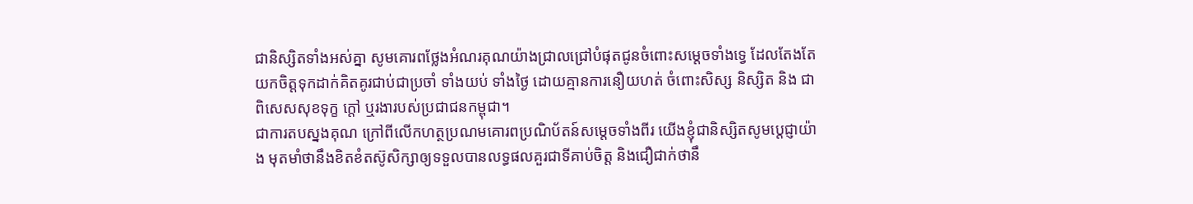ជានិស្សិតទាំងអស់គ្នា សូមគោរពថ្លែងអំណរគុណយ៉ាងជ្រាលជ្រៅបំផុតជូនចំពោះសម្តេចទាំងទ្វេ ដែលតែងតែយកចិត្តទុកដាក់គិតគូរជាប់ជាប្រចាំ ទាំងយប់ ទាំងថ្ងៃ ដោយគ្មានការនឿយហត់ ចំពោះសិស្ស និស្សិត និង ជាពិសេសសុខទុក្ខ ក្តៅ ឬរងារបស់ប្រជាជនកម្ពុជា។
ជាការតបស្នងគុណ ក្រៅពីលើកហត្ថប្រណមគោរពប្រណិប័តន៍សម្តេចទាំងពីរ យើងខ្ញុំជានិស្សិតសូមប្តេជ្ញាយ៉ាង មុតមាំថានឹងខិតខំតស៊ូសិក្សាឲ្យទទួលបានលទ្ធផលគួរជាទីគាប់ចិត្ត និងជឿជាក់ថានឹ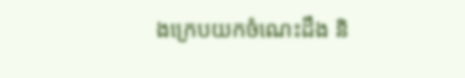ងក្រេបយកចំណេះដឹង និ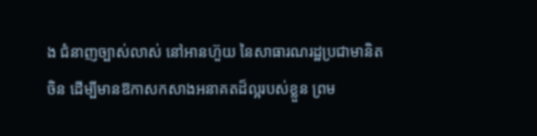ង ជំនាញច្បាស់លាស់ នៅអានហ៊ួយ នៃសាធារណរដ្ឋប្រជាមានិតចិន ដើម្បីមានឱកាសកសាងអនាគតដ៏ល្អរបស់ខ្លួន ព្រម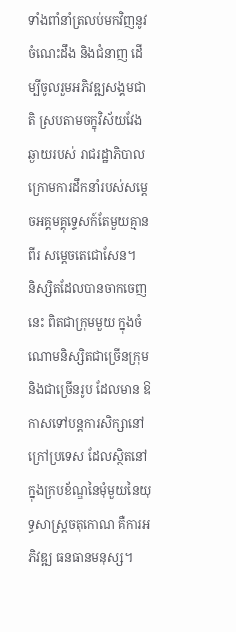ទាំងពាំនាំត្រលប់មកវិញនូវចំណេះដឹង និងជំនាញ ដើម្បីចូលរួមអភិវឌ្ឍសង្គមជាតិ ស្របតាមចក្ខុវិស័យវែងឆ្ងាយរបស់ រាជរដ្ឋាភិបាល ក្រោមការដឹកនាំរបស់សម្តេចអគ្គមគ្គុទ្ទេសក៍តែមួយគ្មានពីរ សម្តេចតេជោសែន។
និស្សិតដែលបានចាកចេញនេះ ពិតជាក្រុមមួយ ក្នុងចំណោមនិស្សិតជាច្រើនក្រុម និងជាច្រើនរូប ដែលមាន ឱកាសទៅបន្តការសិក្សានៅក្រៅប្រទេស ដែលស្ថិតនៅក្នុងក្របខ័ណ្ឌនៃមុំមួយនៃយុទ្ធសាស្ត្រចតុកោណ គឺការអភិវឌ្ឍ ធនធានមនុស្ស។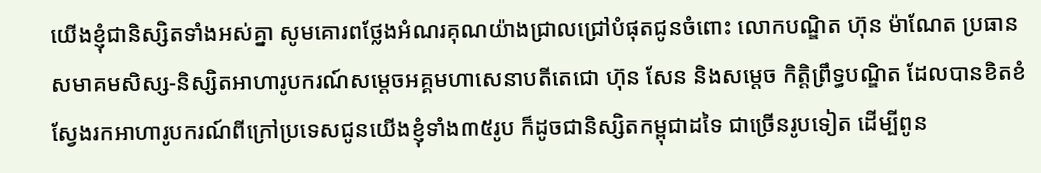យើងខ្ញុំជានិស្សិតទាំងអស់គ្នា សូមគោរពថ្លែងអំណរគុណយ៉ាងជ្រាលជ្រៅបំផុតជូនចំពោះ លោកបណ្ឌិត ហ៊ុន ម៉ាណែត ប្រធានសមាគមសិស្ស-និស្សិតអាហារូបករណ៍សម្តេចអគ្គមហាសេនាបតីតេជោ ហ៊ុន សែន និងសម្តេច កិត្តិព្រឹទ្ធបណ្ឌិត ដែលបានខិតខំស្វែងរកអាហារូបករណ៍ពីក្រៅប្រទេសជូនយើងខ្ញុំទាំង៣៥រូប ក៏ដូចជានិស្សិតកម្ពុជាដទៃ ជាច្រើនរូបទៀត ដើម្បីពូន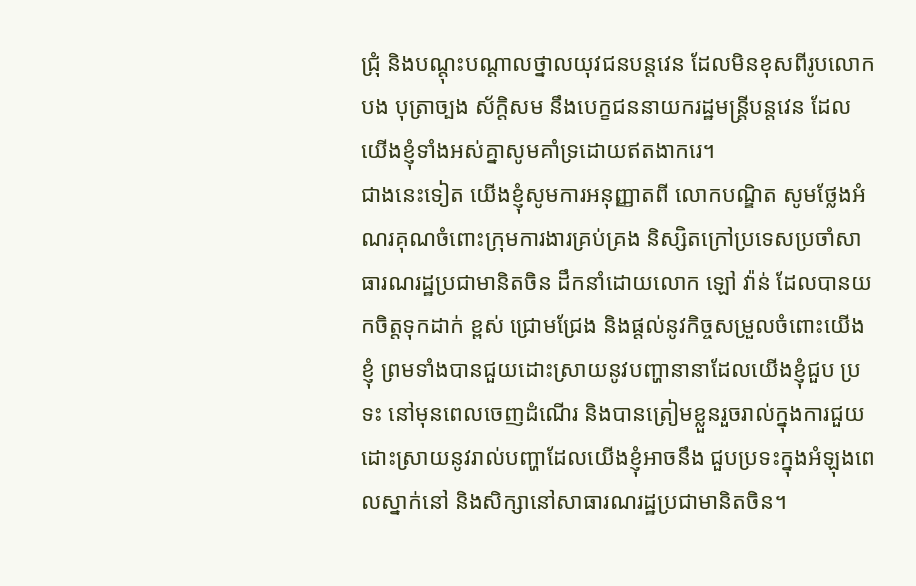ជ្រុំ និងបណ្ដុះបណ្ដាលថ្នាលយុវជនបន្តវេន ដែលមិនខុសពីរូបលោកបង បុត្រាច្បង ស័ក្តិសម នឹងបេក្ខជននាយករដ្ឋមន្ត្រីបន្តវេន ដែលយើងខ្ញុំទាំងអស់គ្នាសូមគាំទ្រដោយឥតងាករេ។
ជាងនេះទៀត យើងខ្ញុំសូមការអនុញ្ញាតពី លោកបណ្ឌិត សូមថ្លែងអំណរគុណចំពោះក្រុមការងារគ្រប់គ្រង និស្សិតក្រៅប្រទេសប្រចាំសាធារណរដ្ឋប្រជាមានិតចិន ដឹកនាំដោយលោក ឡៅ វ៉ាន់ ដែលបានយកចិត្តទុកដាក់ ខ្ពស់ ជ្រោមជ្រែង និងផ្តល់នូវកិច្ចសម្រួលចំពោះយើងខ្ញុំ ព្រមទាំងបានជួយដោះស្រាយនូវបញ្ហានានាដែលយើងខ្ញុំជួប ប្រទះ នៅមុនពេលចេញដំណើរ និងបានត្រៀមខ្លួនរួចរាល់ក្នុងការជួយដោះស្រាយនូវរាល់បញ្ហាដែលយើងខ្ញុំអាចនឹង ជួបប្រទះក្នុងអំឡុងពេលស្នាក់នៅ និងសិក្សានៅសាធារណរដ្ឋប្រជាមានិតចិន។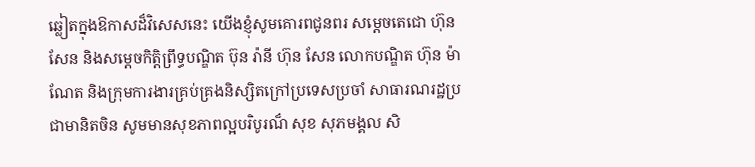ឆ្លៀតក្នុងឱកាសដ៏វិសេសនេះ យើងខ្ញុំសូមគោរពជូនពរ សម្ដេចតេជោ ហ៊ុន សែន និងសម្តេចកិត្តិព្រឹទ្ធបណ្ឌិត ប៊ុន រ៉ានី ហ៊ុន សែន លោកបណ្ឌិត ហ៊ុន ម៉ាណែត និងក្រុមការងារគ្រប់គ្រងនិស្សិតក្រៅប្រទេសប្រចាំ សាធារណរដ្ឋប្រជាមានិតចិន សូមមានសុខភាពល្អបរិបូរណ៏ សុខ សុភមង្គល សិ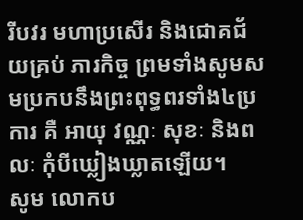រីបវរ មហាប្រសើរ និងជោគជ័យគ្រប់ ភារកិច្ច ព្រមទាំងសូមសមប្រកបនឹងព្រះពុទ្ធពរទាំង៤ប្រការ គឺ អាយុ វណ្ណៈ សុខៈ និងពលៈ កុំបីឃ្លៀងឃ្លាតឡើយ។
សូម លោកប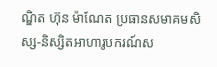ណ្ឌិត ហ៊ុន ម៉ាណែត ប្រធានសមាគមសិស្ស-និស្សិតអាហារូបករណ៍ស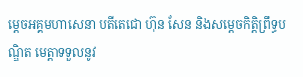ម្ដេចអគ្គមហាសេនា បតីតេជោ ហ៊ុន សែន និងសម្ដេចកិត្តិព្រឹទ្ធបណ្ឌិត មេត្តាទទួលនូវ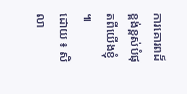ការគោរពដ៏ខ្ពង់ខ្ពស់បំផុតពីយើងខ្ញុំ ៕
ដោយ ៖ សិលា